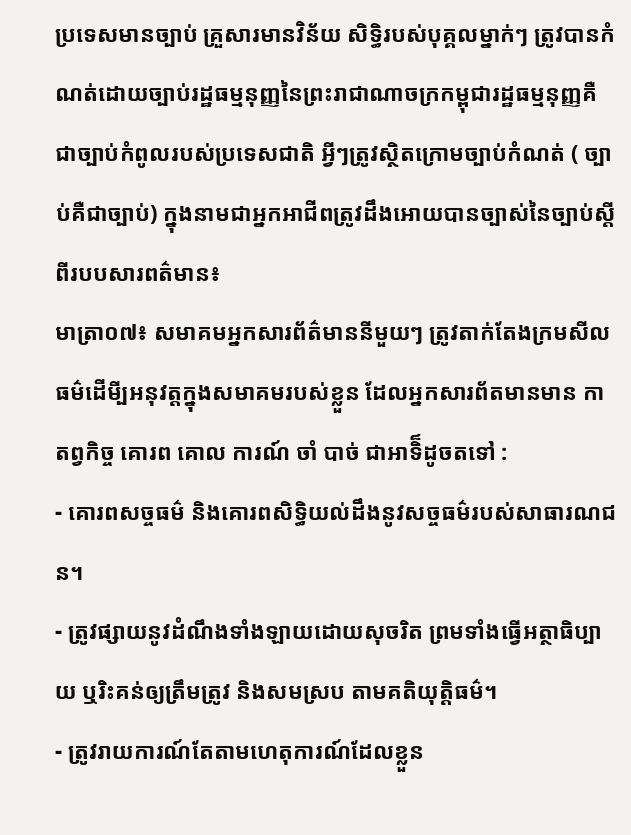ប្រទេសមានច្បាប់ គ្រួសារមានវិន័យ សិទ្ធិរបស់បុគ្គលម្នាក់ៗ ត្រូវបានកំណត់ដោយច្បាប់រដ្ឋធម្មនុញ្ញនៃព្រះរាជាណាចក្រកម្ពុជារដ្ឋធម្មនុញ្ញគឺជាច្បាប់កំពូលរបស់ប្រទេសជាតិ អ្វីៗត្រូវស្ថិតក្រោមច្បាប់កំណត់ ( ច្បាប់គឺជាច្បាប់) ក្នុងនាមជាអ្នកអាជីពត្រូវដឹងអោយបានច្បាស់នៃច្បាប់ស្តីពីរបបសារពត៌មាន៖
មាត្រា០៧៖ សមាគមអ្នកសារព័ត៌មាននីមួយៗ ត្រូវតាក់តែងក្រមសីលធម៌ដើមី្បអនុវត្តក្នុងសមាគមរបស់ខ្លួន ដែលអ្នកសារព័តមានមាន កាតព្វកិច្ច គោរព គោល ការណ៍ ចាំ បាច់ ជាអាទិ៏ដូចតទៅ :
- គោរពសច្ចធម៌ និងគោរពសិទិ្ធយល់ដឹងនូវសច្ចធម៌របស់សាធារណជន។
- ត្រូវផ្សាយនូវដំណឹងទាំងឡាយដោយសុចរិត ព្រមទាំងធ្វើអត្ថាធិប្បាយ ឬរិះគន់ឲ្យត្រឹមត្រូវ និងសមស្រប តាមគតិយុត្តិធម៌។
- ត្រូវរាយការណ៍តែតាមហេតុការណ៍ដែលខ្លួន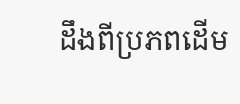ដឹងពីប្រភពដើម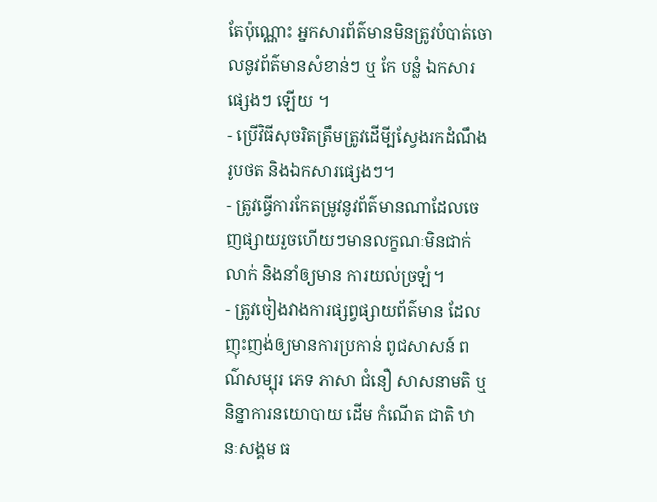តែប៉ុណ្ណោះ អ្នកសារព័ត៌មានមិនត្រូវបំបាត់ចោលនូវព័ត៌មានសំខាន់ៗ ឬ កែ បន្លំ ឯកសារ ផេ្សងៗ ឡើយ ។
- ប្រើវិធីសុចរិតត្រឹមត្រូវដើមី្បសែ្វងរកដំណឹង រូបថត និងឯកសារផេ្សងៗ។
- ត្រូវធ្វើការកែតម្រូវនូវព័ត៌មានណាដែលចេញផ្សាយរួចហើយៗមានលក្ខណៈមិនជាក់លាក់ និងនាំឲ្យមាន ការយល់ច្រឡំ។
- ត្រូវចៀងវាងការផ្សព្វផ្សាយព័ត៌មាន ដែលញុះញង់ឲ្យមានការប្រកាន់ ពូជសាសន៍ ពណ៌សម្បុរ ភេទ ភាសា ជំនឿ សាសនាមតិ ឬនិន្នាការនយោបាយ ដើម កំណើត ជាតិ ឋានៈសង្គម ធ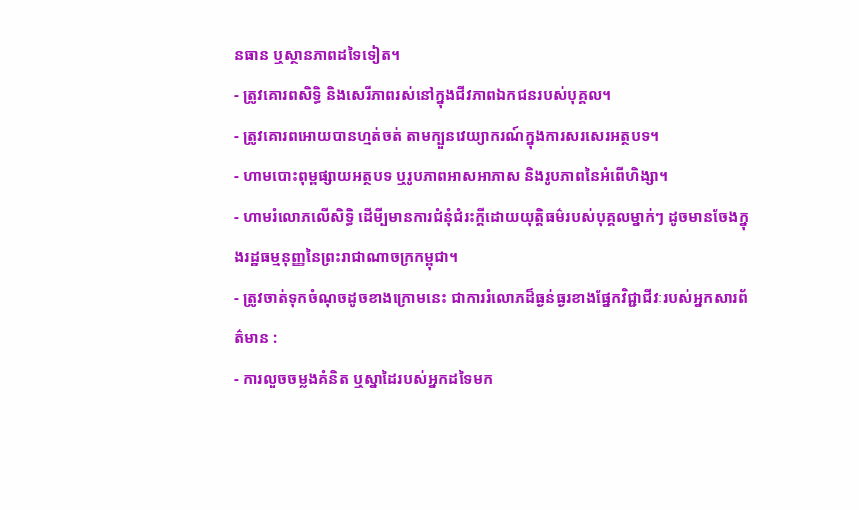នធាន ឬស្ថានភាពដទៃទៀត។
- ត្រូវគោរពសិទិ្ធ និងសេរីភាពរស់នៅក្នុងជីវភាពឯកជនរបស់បុគ្គល។
- ត្រូវគោរពអោយបានហ្មត់ចត់ តាមក្បួនវេយ្យាករណ៍ក្នុងការសរសេរអត្ថបទ។
- ហាមបោះពុម្ពផ្សាយអត្ថបទ ឬរូបភាពអាសអាភាស និងរូបភាពនៃអំពើហិង្សា។
- ហាមរំលោភលើសិទិ្ធ ដើមី្បមានការជំនុំជំរះក្តីដោយយុត្តិធម៌របស់បុគ្គលម្នាក់ៗ ដូចមានចែងក្នុងរដ្ឋធម្មនុញ្ញនៃព្រះរាជាណាចក្រកម្ពុជា។
- ត្រូវចាត់ទុកចំណុចដូចខាងក្រោមនេះ ជាការរំលោភដ៏ធ្ងន់ធ្ងរខាងផែ្នកវិជ្ជាជីវៈរបស់អ្នកសារព័ត៌មាន :
- ការលួចចម្លងគំនិត ឬស្នាដៃរបស់អ្នកដទៃមក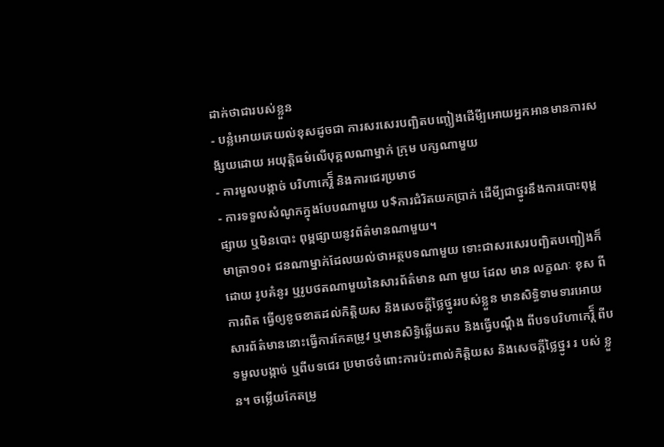ដាក់ថាជារបស់ខ្លួន
- បន្លំអោយគេយល់ខុសដូចជា ការសរសេរបញ្ឆិតបញ្ឆៀងដើមី្បអោយអ្នកអានមានការសង័្សយដោយ អយុត្តិធម៌លើបុគ្គលណាម្នាក់ ក្រុម បក្សណាមួយ
- ការមួលបង្កាច់ បរិហាកេរ្តិ៏ និងការជេរប្រមាថ
- ការទទួលសំណូកក្នុងបែបណាមួយ ប$ការជំរិតយកប្រាក់ ដើមី្បជាថ្នូរនឹងការបោះពុម្ពផ្សាយ ឬមិនបោះ ពុម្ពផ្សាយនូវព័ត៌មានណាមួយ។
មាត្រា១០៖ ជនណាម្នាក់ដែលយល់ថាអត្ថបទណាមួយ ទោះជាសរសេរបញ្ឆិតបញ្ឆៀងក៏ដោយ រូបគំនូរ ឬរូបថតណាមួយនៃសារព័ត៌មាន ណា មួយ ដែល មាន លក្ខណៈ ខុស ពី ការពិត ធ្វើឲ្យខូចខាតដល់កិត្តិយស និងសេចក្តីថៃ្លថ្នូររបស់ខ្លួន មានសិទិ្ធទាមទារអោយសារព័ត៌មាននោះធ្វើការកែតម្រូវ ឬមានសិទិ្ធឆ្លើយតប និងធើ្វបណ្តឹង ពីបទបរិហាកេរិ៏្ត ពីបទមួលបង្កាច់ ឬពីបទជេរ ប្រមាថចំពោះការប៉ះពាល់កិតិ្តយស និងសេចក្តីថៃ្លថ្នូរ រ បស់ ខ្លួន។ ចម្លើយកែតម្រូ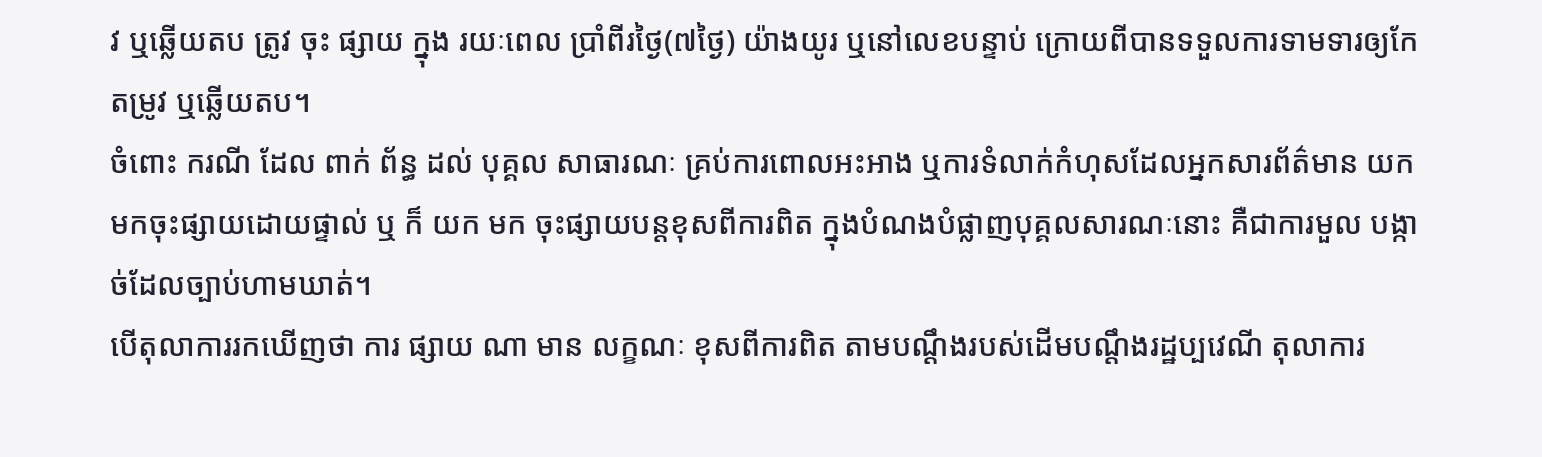វ ឬឆ្លើយតប ត្រូវ ចុះ ផ្សាយ ក្នុង រយៈពេល ប្រាំពីរថៃ្ង(៧ថៃ្ង) យ៉ាងយូរ ឬនៅលេខបន្ទាប់ ក្រោយពីបានទទួលការទាមទារឲ្យកែតម្រូវ ឬឆ្លើយតប។
ចំពោះ ករណី ដែល ពាក់ ព័ន្ធ ដល់ បុគ្គល សាធារណៈ គ្រប់ការពោលអះអាង ឬការទំលាក់កំហុសដែលអ្នកសារព័ត៌មាន យកមកចុះផ្សាយដោយផ្ទាល់ ឬ ក៏ យក មក ចុះផ្សាយបន្តខុសពីការពិត ក្នុងបំណងបំផ្លាញបុគ្គលសារណៈនោះ គឺជាការមួល បង្កាច់ដែលច្បាប់ហាមឃាត់។
បើតុលាការរកឃើញថា ការ ផ្សាយ ណា មាន លក្ខណៈ ខុសពីការពិត តាមបណ្តឹងរបស់ដើមបណ្តឹងរដ្ឋប្បវេណី តុលាការ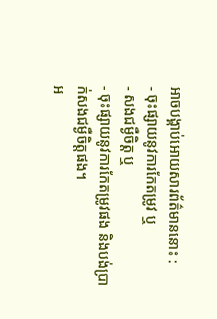អាចបង្គាប់អោយសារព័ត៌មាននោះ :
- ចុះផ្សាយនូវការកែតម្រូវ ឬ
- សងជម្ងឺចិត្ត ឬ
- ចុះផ្សាយនូវការកែតម្រូវផង និងបង់ប្រាក់សងជម្ងឺចិត្តផង។
អ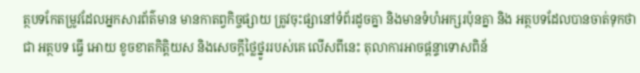ត្ថបទកែតម្រូវដែលអ្នកសារព័ត៌មាន មានកាតព្វកិច្ចផ្សាយ ត្រូវចុះផ្សានៅទំព័រដូចគ្នា និងមានទំហំអក្សរប៉ុនគ្នា និង អត្ថបទដែលបានចាត់ទុកថា ជា អត្ថបទ ធ្វើ អោយ ខូចខាតកិតិ្តយស និងសេចក្តីថៃ្លថ្នូររបស់គេ លើសពីនេះ តុលាការអាចផ្តន្ទាទោសពិន័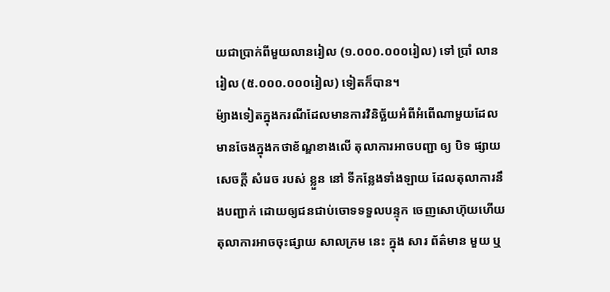យជាប្រាក់ពីមួយលានរៀល (១.០០០.០០០រៀល) ទៅ ប្រាំ លាន រៀល (៥.០០០.០០០រៀល) ទៀតក៏បាន។
ម៉្យាងទៀតក្នុងករណីដែលមានការវិនិច្ឆ័យអំពីអំពើណាមួយដែលមានចែងក្នុងកថាខ័ណ្ឌខាងលើ តុលាការអាចបញ្ជា ឲ្យ បិទ ផ្សាយសេចក្តី សំរេច របស់ ខ្លួន នៅ ទីកនែ្លងទាំងឡាយ ដែលតុលាការនឹងបញ្ជាក់ ដោយឲ្យជនជាប់ចោទទទួលបន្ទុក ចេញសោហ៊ុយហើយតុលាការអាចចុះផ្សាយ សាលក្រម នេះ ក្នុង សារ ព័ត៌មាន មួយ ឬ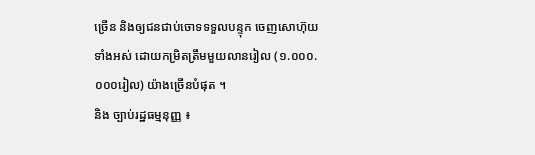ច្រើន និងឲ្យជនជាប់ចោទទទួលបន្ទុក ចេញសោហ៊ុយទាំងអស់ ដោយកម្រិតត្រឹមមួយលានរៀល (១.០០០.០០០រៀល) យ៉ាងច្រើនបំផុត ។
និង ច្បាប់រដ្ឋធម្មនុញ្ញ ៖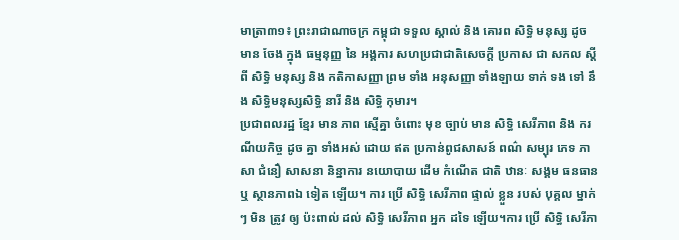មាត្រា៣១៖ ព្រះរាជាណាចក្រ កម្ពុជា ទទួល ស្គាល់ និង គោរព សិទ្ធិ មនុស្ស ដូច មាន ចែង ក្នុង ធម្មនុញ្ញ នៃ អង្គការ សហប្រជាជាតិសេចក្ដី ប្រកាស ជា សកល ស្ដី ពី សិទ្ធិ មនុស្ស និង កតិកាសញ្ញា ព្រម ទាំង អនុសញ្ញា ទាំងឡាយ ទាក់ ទង ទៅ នឹង សិទ្ធិមនុស្សសិទ្ធិ នារី និង សិទ្ធិ កុមារ។
ប្រជាពលរដ្ឋ ខ្មែរ មាន ភាព ស្មើគ្នា ចំពោះ មុខ ច្បាប់ មាន សិទ្ធិ សេរីភាព និង ករណីយកិច្ច ដូច គ្នា ទាំងអស់ ដោយ ឥត ប្រកាន់ពូជសាសន៍ ពណ៌ សម្បុរ ភេទ ភាសា ជំនឿ សាសនា និន្នាការ នយោបាយ ដើម កំណើត ជាតិ ឋានៈ សង្គម ធនធាន ឬ ស្ថានភាពឯ ទៀត ឡើយ។ ការ ប្រើ សិទ្ធិ សេរីភាព ផ្ទាល់ ខ្លួន របស់ បុគ្គល ម្នាក់ៗ មិន ត្រូវ ឲ្យ ប៉ះពាល់ ដល់ សិទ្ធិ សេរីភាព អ្នក ដទៃ ឡើយ។ការ ប្រើ សិទ្ធិ សេរីភា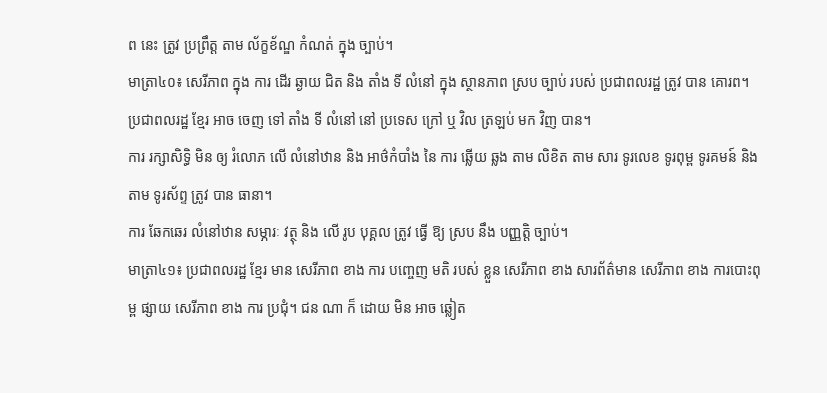ព នេះ ត្រូវ ប្រព្រឹត្ត តាម ល័ក្ខខ័ណ្ឌ កំណត់ ក្នុង ច្បាប់។
មាត្រា៤០៖ សេរីភាព ក្នុង ការ ដើរ ឆ្ងាយ ជិត និង តាំង ទី លំនៅ ក្នុង ស្ថានភាព ស្រប ច្បាប់ របស់ ប្រជាពលរដ្ឋ ត្រូវ បាន គោរព។ប្រជាពលរដ្ឋ ខ្មែរ អាច ចេញ ទៅ តាំង ទី លំនៅ នៅ ប្រទេស ក្រៅ ឬ វិល ត្រឡប់ មក វិញ បាន។
ការ រក្សាសិទ្ធិ មិន ឲ្យ រំលោភ លើ លំនៅឋាន និង អាថ៌កំបាំង នៃ ការ ឆ្លើយ ឆ្លង តាម លិខិត តាម សារ ទូរលេខ ទូរពុម្ព ទូរគមន៍ និងតាម ទូរស័ព្ទ ត្រូវ បាន ធានា។
ការ ឆែកឆេរ លំនៅឋាន សម្ភារៈ វត្ថុ និង លើ រូប បុគ្គល ត្រូវ ធ្វើ ឱ្យ ស្រប នឹង បញ្ញត្តិ ច្បាប់។
មាត្រា៤១៖ ប្រជាពលរដ្ឋ ខ្មែរ មាន សេរីភាព ខាង ការ បញ្ចេញ មតិ របស់ ខ្លួន សេរីភាព ខាង សារព័ត៌មាន សេរីភាព ខាង ការបោះពុម្ព ផ្សាយ សេរីភាព ខាង ការ ប្រជុំ។ ជន ណា ក៏ ដោយ មិន អាច ឆ្លៀត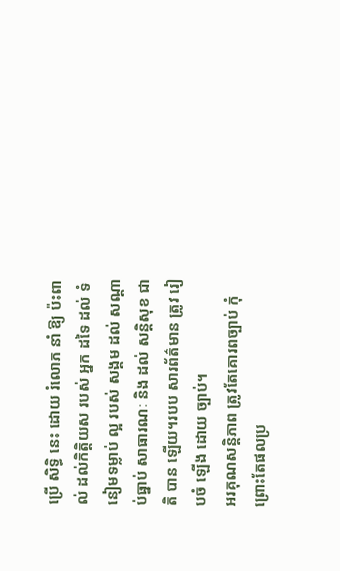ប្រើ សិទ្ធិ នេះ ដោយ រំលោភ នាំ ឱ្យ ប៉ះពាល់ ដល់កិត្តិយស របស់ អ្នក ដទៃ ដល់ ទំនៀមទម្លាប់ ល្អ របស់ សង្គម ដល់ សណ្ដាប់ធ្នាប់ សាធារណៈ និង ដល់ សន្តិសុខ ជាតិ បាន ឡើយ។របប សារព័ត៌មាន ត្រូវ រៀបចំ ឡើង ដោយ ច្បាប់។
អរគុណសន្តិភាព ត្រូវតែគោរពច្បាប់ កុំព្រោះតែផលប្រ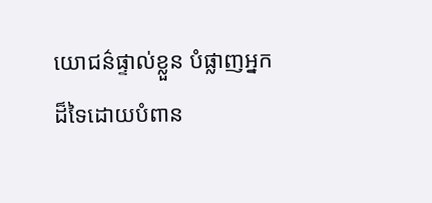យោជន៌ផ្ទាល់ខ្លួន បំផ្លាញអ្នកដ៏ទៃដោយបំពាន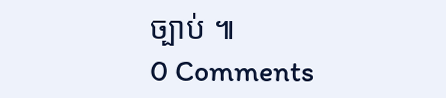ច្បាប់ ៕
0 Comments